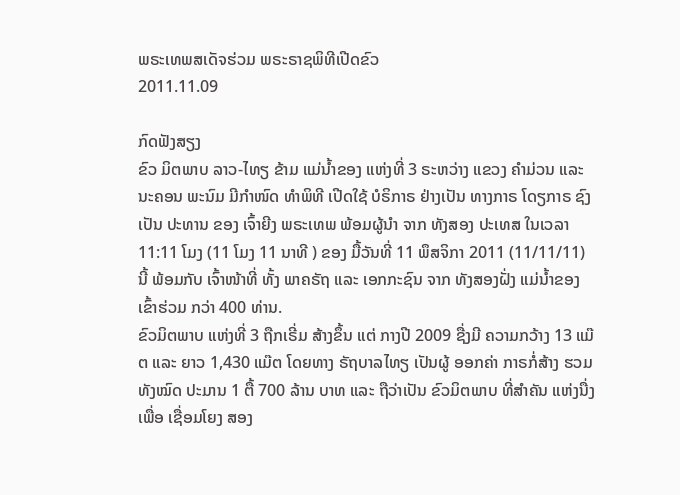ພຣະເທພສເດັຈຮ່ວມ ພຣະຣາຊພິທີເປີດຂົວ
2011.11.09

ກົດຟັງສຽງ
ຂົວ ມິຕພາບ ລາວ-ໄທຽ ຂ້າມ ແມ່ນ້ຳຂອງ ແຫ່ງທີ່ 3 ຣະຫວ່າງ ແຂວງ ຄຳມ່ວນ ແລະ ນະຄອນ ພະນົມ ມີກຳໜົດ ທໍາພິທີ ເປີດໃຊ້ ບໍຣິກາຣ ຢ່າງເປັນ ທາງກາຣ ໂດຽກາຣ ຊົງເປັນ ປະທານ ຂອງ ເຈົ້າຍີງ ພຣະເທພ ພ້ອມຜູ້ນຳ ຈາກ ທັງສອງ ປະເທສ ໃນເວລາ 11:11 ໂມງ (11 ໂມງ 11 ນາທີ ) ຂອງ ມື້ວັນທີ່ 11 ພຶສຈິກາ 2011 (11/11/11) ນີ້ ພ້ອມກັບ ເຈົ້າໜ້າທີ່ ທັ້ງ ພາຄຣັຖ ແລະ ເອກກະຊົນ ຈາກ ທັງສອງຝັ່ງ ແມ່ນ້ຳຂອງ ເຂົ້າຮ່ວມ ກວ່າ 400 ທ່ານ.
ຂົວມິຕພາບ ແຫ່ງທີ່ 3 ຖືກເຣີ່ມ ສ້າງຂຶ້ນ ແຕ່ ກາງປີ 2009 ຊື່ງມີ ຄວາມກວ້າງ 13 ແມ໊ຕ ແລະ ຍາວ 1,430 ແມ໊ຕ ໂດຍທາງ ຣັຖບາລໄທຽ ເປັນຜູ້ ອອກຄ່າ ກາຣກໍ່ສ້າງ ຮວມທັງໝົດ ປະມານ 1 ຕື້ 700 ລ້ານ ບາທ ແລະ ຖືວ່າເປັນ ຂົວມິຕພາບ ທີ່ສຳຄັນ ແຫ່ງນື່ງ ເພື່ອ ເຊື່ອມໂຍງ ສອງ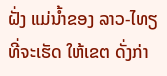ຝັ່ງ ແມ່ນ້ຳຂອງ ລາວ-ໄທຽ ທີ່ຈະເຮັດ ໃຫ້ເຂຕ ດັ່ງກ່າ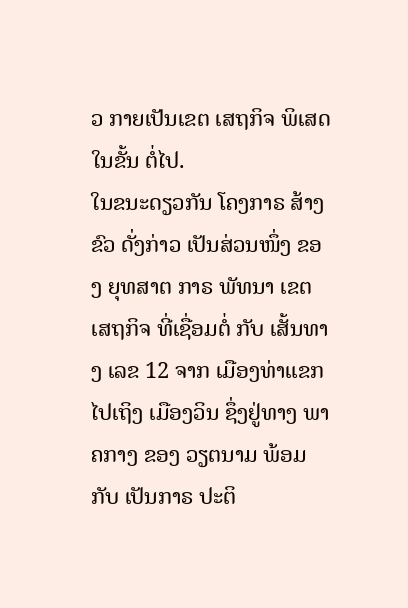ວ ກາຍເປັນເຂຕ ເສຖກິຈ ພິເສດໃນຂັ້ນ ຕໍ່ໄປ.
ໃນຂນະດຽວກັນ ໂຄງກາຣ ສ້າງຂົວ ດັ່ງກ່າວ ເປັນສ່ວນໜຶ່ງ ຂອງ ຍຸທສາຕ ກາຣ ພັທນາ ເຂຕ ເສຖກິຈ ທີ່ເຊື່ອມຕໍ່ ກັບ ເສັ້ນທາງ ເລຂ 12 ຈາກ ເມືອງທ່າແຂກ ໄປເຖິງ ເມືອງວິນ ຊຶ່ງຢູ່ທາງ ພາຄກາງ ຂອງ ວຽຕນາມ ພ້ອມກັບ ເປັນກາຣ ປະຕິ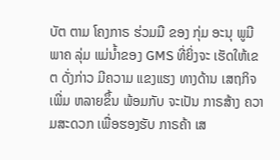ບັຕ ຕາມ ໂຄງກາຣ ຮ່ວມມື ຂອງ ກຸ່ມ ອະນຸ ພູມີພາຄ ລຸ່ມ ແມ່ນ້ຳຂອງ GMS ທີ່ຍິ່ງຈະ ເຮັດໃຫ້ເຂຕ ດັ່ງກ່າວ ມີຄວາມ ແຂງແຮງ ທາງດ້ານ ເສຖກິຈ ເພີ່ມ ຫລາຍຂຶ້ນ ພ້ອມກັບ ຈະເປັນ ກາຣສ້າງ ຄວາມສະດວກ ເພື່ອຮອງຮັບ ກາຣຄ້າ ເສ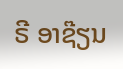ຣີ ອາຊ໊ຽນ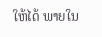ໃຫ້ໄດ້ ພາຍໃນ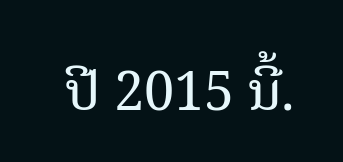ປີ 2015 ນີ້.